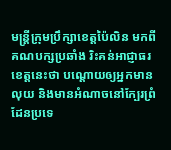មន្ត្រីក្រុមប្រឹក្សាខេត្តប៉ៃលិន មកពីគណបក្សប្រឆាំង រិះគន់អាជ្ញាធរខេត្តនេះថា បណ្ដោយឲ្យអ្នកមានលុយ និងមានអំណាចនៅក្បែរព្រំដែនប្រទេ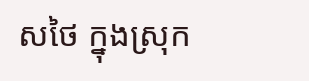សថៃ ក្នុងស្រុក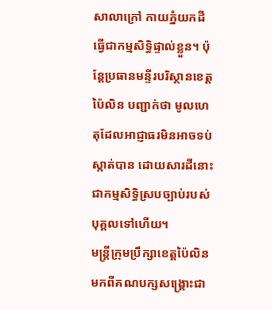សាលាក្រៅ កាយភ្នំយកដីធ្វើជាកម្មសិទ្ធិផ្ទាល់ខ្លួន។ ប៉ុន្តែប្រធានមន្ទីរបរិស្ថានខេត្តប៉ៃលិន បញ្ជាក់ថា មូលហេតុដែលអាជ្ញាធរមិនអាចទប់ស្កាត់បាន ដោយសារដីនោះជាកម្មសិទ្ធិស្របច្បាប់របស់បុគ្គលទៅហើយ។
មន្ត្រីក្រុមប្រឹក្សាខេត្តប៉ៃលិន មកពីគណបក្សសង្គ្រោះជា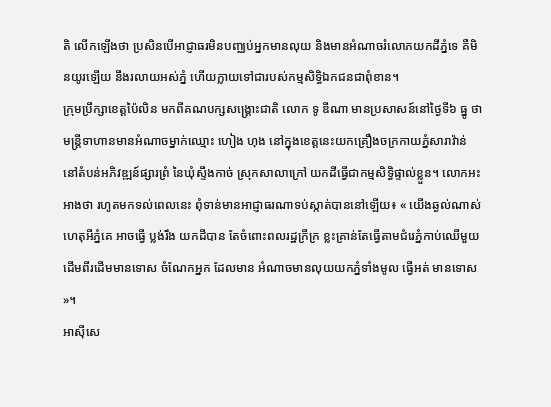តិ លើកឡើងថា ប្រសិនបើអាជ្ញាធរមិនបញ្ឈប់អ្នកមានលុយ និងមានអំណាចរំលោភយកដីភ្នំទេ គឺមិនយូរឡើយ នឹងរលាយអស់ភ្នំ ហើយក្លាយទៅជារបស់កម្មសិទ្ធិឯកជនជាពុំខាន។
ក្រុមប្រឹក្សាខេត្តប៉ៃលិន មកពីគណបក្សសង្គ្រោះជាតិ លោក ទូ ឌីណា មានប្រសាសន៍នៅថ្ងៃទី៦ ធ្នូ ថា មន្ត្រីទាហានមានអំណាចម្នាក់ឈ្មោះ ហៀង ហុង នៅក្នុងខេត្តនេះយកគ្រឿងចក្រកាយភ្នំសារាវ៉ាន់ នៅតំបន់អភិវឌ្ឍន៍ផ្សារព្រំ នៃឃុំស្ទឹងកាច់ ស្រុកសាលាក្រៅ យកដីធ្វើជាកម្មសិទ្ធិផ្ទាល់ខ្លួន។ លោកអះអាងថា រហូតមកទល់ពេលនេះ ពុំទាន់មានអាជ្ញាធរណាទប់ស្កាត់បាននៅឡើយ៖ « យើងឆ្ងល់ណាស់ ហេតុអីភ្នំគេ អាចធ្វើ ប្លង់រឹង យកដីបាន តែចំពោះពលរដ្ឋក្រីក្រ ខ្លះគ្រាន់តែធ្វើតាមជំរេភ្នំកាប់ឈើមួយដើមពីរដើមមានទោស ចំណែកអ្នក ដែលមាន អំណាចមានលុយយកភ្នំទាំងមូល ធ្វើអត់ មានទោស »។
អាស៊ីសេ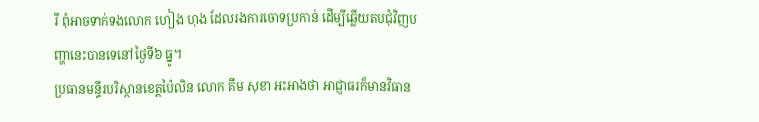រី ពុំអាចទាក់ទងលោក ហៀង ហុង ដែលរងការចោទប្រកាន់ ដើម្បីឆ្លើយតបជុំវិញបញ្ហានេះបានទេនៅថ្ងៃទី៦ ធ្នូ។
ប្រធានមន្ទីរបរិស្ថានខេត្តប៉ៃលិន លោក គឹម សុខា អះអាងថា អាជ្ញាធរក៏មានវិធាន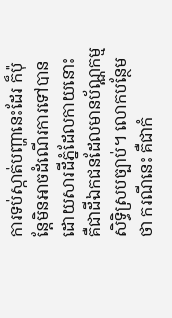ការទប់ស្កាត់បញ្ហានេះដែរ ក៏ប៉ុន្តែមិនអាចដំណើរការទៅបាន ដោយសារដីភ្នំដែលកាយនោះ គឺជាដីឯកជនដែលមានប័ណ្ណកម្មសិទ្ធិស្របច្បាប់។ លោកបន្ថែមថា ករណីនេះ គឺជាកំ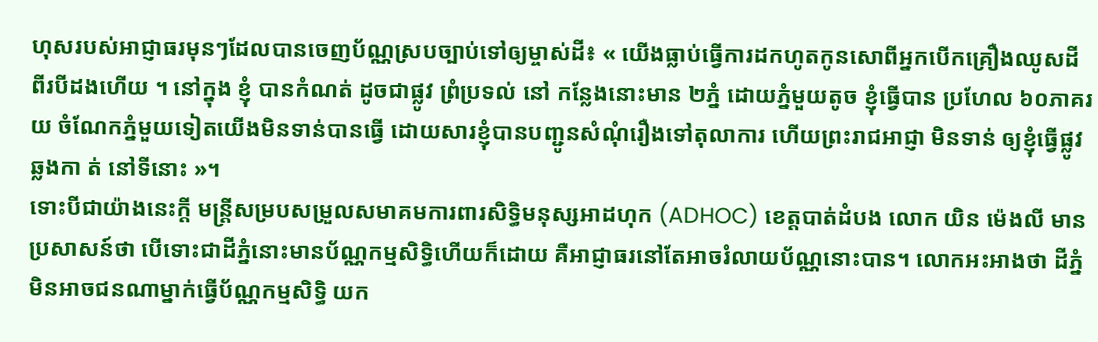ហុសរបស់អាជ្ញាធរមុនៗដែលបានចេញប័ណ្ណស្របច្បាប់ទៅឲ្យម្ចាស់ដី៖ « យើងធ្លាប់ធ្វើការដកហូតកូនសោពីអ្នកបើកគ្រឿងឈូសដីពីរបីដងហើយ ។ នៅក្នុង ខ្ញុំ បានកំណត់ ដូចជាផ្លូវ ព្រំប្រទល់ នៅ កន្លែងនោះមាន ២ភ្នំ ដោយភ្នំមួយតូច ខ្ញុំធ្វើបាន ប្រហែល ៦០ភាគរយ ចំណែកភ្នំមួយទៀតយើងមិនទាន់បានធ្វើ ដោយសារខ្ញុំបានបញ្ជូនសំណុំរឿងទៅតុលាការ ហើយព្រះរាជអាជ្ញា មិនទាន់ ឲ្យខ្ញុំធ្វើផ្លូវឆ្លងកា ត់ នៅទីនោះ »។
ទោះបីជាយ៉ាងនេះក្ដី មន្ត្រីសម្របសម្រួលសមាគមការពារសិទ្ធិមនុស្សអាដហុក (ADHOC) ខេត្តបាត់ដំបង លោក យិន ម៉េងលី មានប្រសាសន៍ថា បើទោះជាដីភ្នំនោះមានប័ណ្ណកម្មសិទ្ធិហើយក៏ដោយ គឺអាជ្ញាធរនៅតែអាចរំលាយប័ណ្ណនោះបាន។ លោកអះអាងថា ដីភ្នំមិនអាចជនណាម្នាក់ធ្វើប័ណ្ណកម្មសិទ្ធិ យក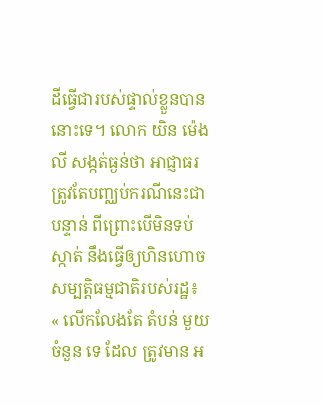ដីធ្វើជារបស់ផ្ទាល់ខ្លួនបាននោះទេ។ លោក យិន ម៉េងលី សង្កត់ធ្ងន់ថា អាជ្ញាធរត្រូវតែបញ្ឈប់ករណីនេះជាបន្ទាន់ ពីព្រោះបើមិនទប់ស្កាត់ នឹងធ្វើឲ្យហិនហោចសម្បត្តិធម្មជាតិរបស់រដ្ឋ៖ « លើកលែងតែ តំបន់ មួយចំនួន ទេ ដែល ត្រូវមាន អ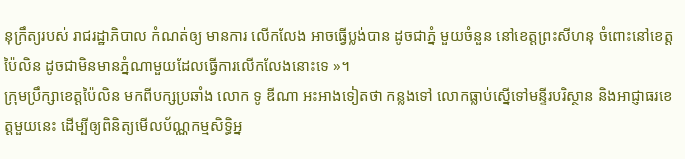នុក្រឹត្យរបស់ រាជរដ្ឋាភិបាល កំណត់ឲ្យ មានការ លើកលែង អាចធ្វើប្លង់បាន ដូចជាភ្នំ មួយចំនួន នៅខេត្តព្រះសីហនុ ចំពោះនៅខេត្តប៉ៃលិន ដូចជាមិនមានភ្នំណាមួយដែលធ្វើការលើកលែងនោះទេ »។
ក្រុមប្រឹក្សាខេត្តប៉ៃលិន មកពីបក្សប្រឆាំង លោក ទូ ឌីណា អះអាងទៀតថា កន្លងទៅ លោកធ្លាប់ស្នើទៅមន្ទីរបរិស្ថាន និងអាជ្ញាធរខេត្តមួយនេះ ដើម្បីឲ្យពិនិត្យមើលប័ណ្ណកម្មសិទ្ធិអ្ន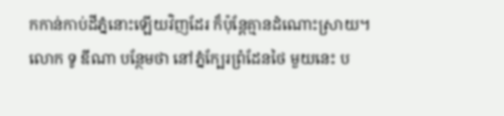កកាន់កាប់ដីភ្នំនោះឡើយវិញដែរ ក៏ប៉ុន្តែគ្មានដំណោះស្រាយ។ លោក ទូ ឌីណា បន្ថែមថា នៅភ្នំក្បែរព្រំដែនថៃ មួយនេះ ប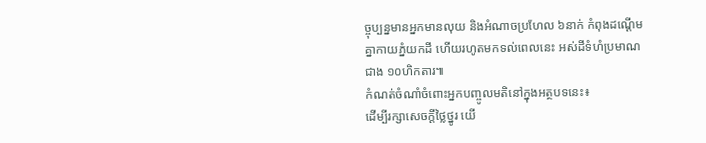ច្ចុប្បន្នមានអ្នកមានលុយ និងអំណាចប្រហែល ៦នាក់ កំពុងដណ្ដើមគ្នាកាយភ្នំយកដី ហើយរហូតមកទល់ពេលនេះ អស់ដីទំហំប្រមាណជាង ១០ហិកតារ៕
កំណត់ចំណាំចំពោះអ្នកបញ្ចូលមតិនៅក្នុងអត្ថបទនេះ៖
ដើម្បីរក្សាសេចក្ដីថ្លៃថ្នូរ យើ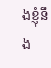ងខ្ញុំនឹង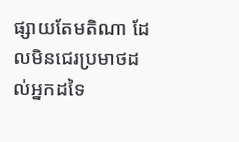ផ្សាយតែមតិណា ដែលមិនជេរប្រមាថដល់អ្នកដទៃ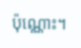ប៉ុណ្ណោះ។